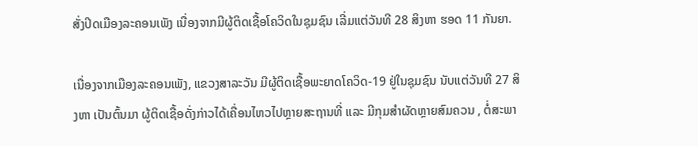ສັ່ງປິດເມືອງລະຄອນເພັງ ເນື່ອງຈາກມີຜູ້ຕິດເຊື້ອໂຄວິດໃນຊຸມຊົນ ເລີ່ມແຕ່ວັນທີ 28 ສິງຫາ ຮອດ 11 ກັນຍາ.

ເນື່ອງຈາກເມືອງລະຄອນເພັງ, ແຂວງສາລະວັນ ມີຜູ້ຕິດເຊື້ອພະຍາດໂຄວິດ-19 ຢູ່ໃນຊຸມຊົນ ນັບແຕ່ວັນທີ 27 ສິງຫາ ເປັນຕົ້ນມາ ຜູ້ຕິດເຊື້ອດັ່ງກ່າວໄດ້ເຄື່ອນໄຫວໄປຫຼາຍສະຖານທີ່ ແລະ ມີກຸມສຳຜັດຫຼາຍສົມຄວນ , ຕໍ່ສະພາ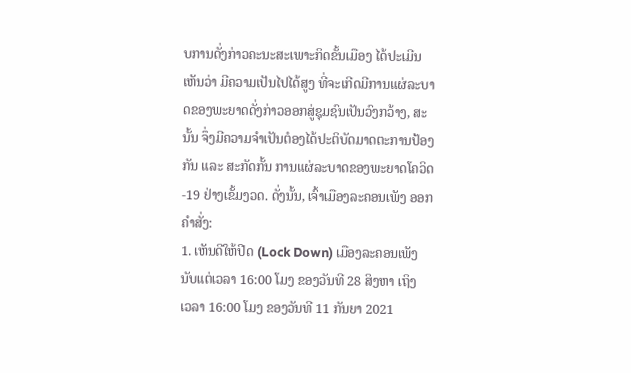ບການດັ່ງກ່າວຄະນະສະເພາະກິດຂັ້ນເມືອງ ໄດ້ປະເມີນເຫັນວ່າ ມີຄວາມເປັນໄປໄດ້ສູງ ທີ່ຈະເກີດມີການແຜ່ລະບາດຂອງພະຍາດດັ່ງກ່າວອອກສູ່ຊຸມຊົນເປັນວົງກວ້າງ, ສະນັ້ນ ຈຶ່ງມີຄວາມຈໍາເປັນຕໍອງໄດ້ປະຕິບັດມາດຕະການປ້ອງກັນ ແລະ ສະກັດກັ້ນ ການແຜ່ລະບາດຂອງພະຍາດໂຄວິດ-19 ຢ່າງເຂັ້ມງວດ. ດັ່ງນັ້ນ, ເຈົ້າເມືອງລະຄອນເພັງ ອອກຄໍາສັ່ງ:
1. ເຫັນດີໃຫ້ປີດ (Lock Down) ເມືອງລະຄອນເພັງ ນັບແຕ່ເວລາ 16:00 ໂມງ ຂອງວັນທີ 28 ສິງຫາ ເຖິງ
ເວລາ 16:00 ໂມງ ຂອງວັນທີ 11 ກັນຍາ 2021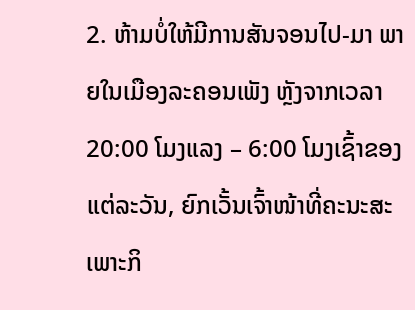2. ຫ້າມບໍ່ໃຫ້ມີການສັນຈອນໄປ-ມາ ພາຍໃນເມືອງລະຄອນເພັງ ຫຼັງຈາກເວລາ 20:00 ໂມງແລງ – 6:00 ໂມງເຊົ້າຂອງແຕ່ລະວັນ, ຍົກເວັ້ນເຈົ້າໜ້າທີ່ຄະນະສະເພາະກິ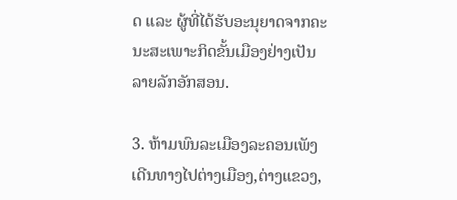ດ ແລະ ຜູ້ທີ່ໄດ້ຮັບອະນຸຍາດຈາກຄະນະສະເພາະກິດຂັ້ນເມືອງຢ່າງເປັນລາຍລັກອັກສອນ.

3. ຫ້າມພົນລະເມືອງລະຄອນເພັງ ເດີນທາງໄປຕ່າງເມືອງ,ຕ່າງແຂວງ,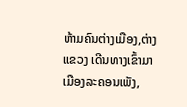ຫ້າມຄົນຕ່າງເມືອງ,ຕ່າງແຂວງ ເດີນທາງເຂົ້າມາເມືອງລະຄອນເພັງ,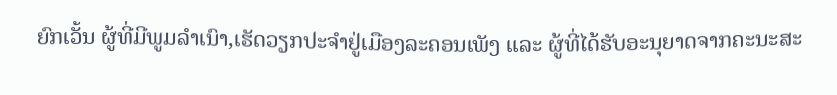ຍົກເວັ້ນ ຜູ້ທີ່ມີພູມລໍາເນົາ,ເຮັດວຽກປະຈໍາຢູ່ເມືອງລະຄອນເພັງ ແລະ ຜູ້ທີ່ໄດ້ຮັບອະນຸຍາດຈາກຄະນະສະ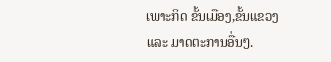ເພາະກິດ ຂັ້ນເມືອງ,ຂັ້ນແຂວງ ແລະ ມາດຕະການອື່ນໆ.